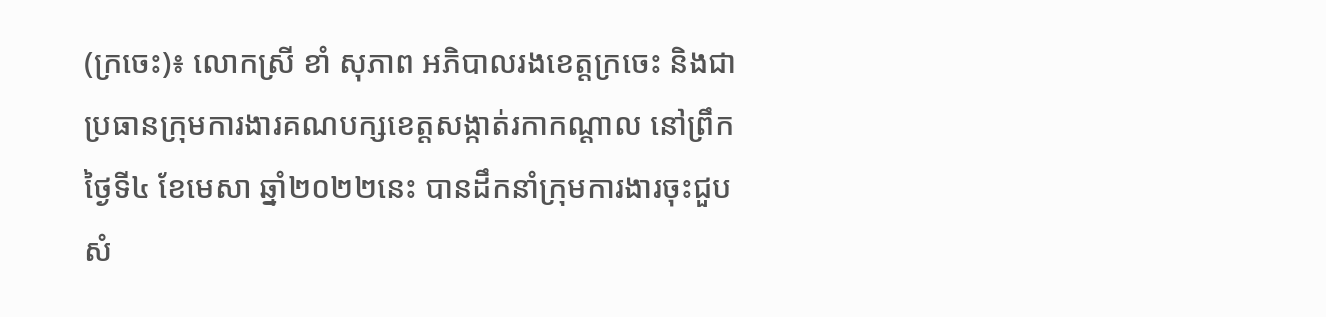(ក្រចេះ)៖ លោកស្រី ខាំ សុភាព អភិបាលរងខេត្តក្រចេះ និងជាប្រធានក្រុមការងារគណបក្សខេត្តសង្កាត់រកាកណ្ដាល នៅព្រឹកថ្ងៃទី៤ ខែមេសា ឆ្នាំ២០២២នេះ បានដឹកនាំក្រុមការងារចុះជួបសំ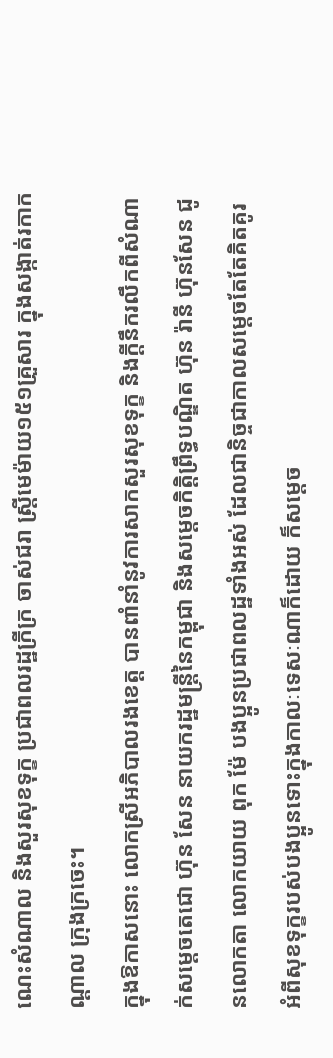ណេះសំណាល និងសួរសុខទុក្ខ ប្រជាពលរដ្ឋក្រីក្រ ចាស់ជរា ស្រ្តីមេម៉ាយ១៥១គ្រួសារ ក្នុងសង្កាត់រកាកណ្ដាល ក្រុងក្រចេះ។
ក្នុងឱកាសនោះ លោកស្រីអភិបាលរងខេត្ត បានពាំនាំនូវការសាកសួរសុខទុក្ខ និងក្តីនឹករលឹកពីសំណាក់សម្តេចតេជោ ហ៊ុន សែន នាយករដ្ឋមន្រ្តីនៃកម្ពុជា និងសម្តេចកិត្តិព្រឹទ្ធបណ្ឌិត ហ៊ុន រ៉ានី ហ៊ុនសែន ជូនលោកតា លោកយាយ ពុក ម៉ែ បងប្អូនប្រជាពលដ្ឋទាំងអស់ ដែលជានិច្ចជាកាលសម្តេចតែតែគិតគូរ អំពីសុខទុក្ខរបស់បងប្អូនទោះក្នុងកាលៈទេសៈណាក៏ដោយ ក៏សម្តេច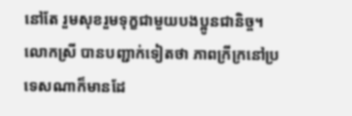នៅតែ រួមសុខរួមទុក្ខជាមួយបងប្អូនជានិច្ច។
លោកស្រី បានបញ្ជាក់ទៀតថា ភាពក្រីក្រនៅប្រទេសណាក៏មានដែ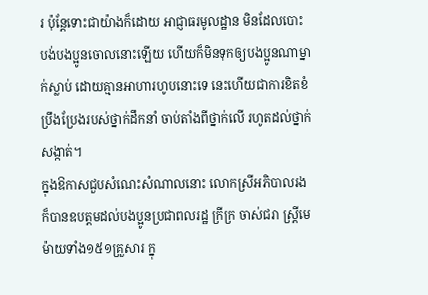រ ប៉ុន្តែទោះជាយ៉ាងក៏ដោយ អាជ្ញាធរមូលដ្ឋាន មិនដែលបោះបង់បងប្អូនចោលនោះឡើយ ហើយក៏មិនទុកឲ្យបងប្អូនណាម្នាក់ស្លាប់ ដោយគ្មានអាហារហូបនោះទេ នេះហើយជាការខិតខំប្រឹងប្រែងរបស់ថ្នាក់ដឹកនាំ ចាប់តាំងពីថ្នាក់លើ រហូតដល់ថ្នាក់សង្កាត់។
ក្នុងឱកាសជួបសំណេះសំណាលនោះ លោកស្រីអភិបាលរង ក៏បានឧបត្តមដល់បងប្អូនប្រជាពលរដ្ឋ ក្រីក្រ ចាស់ជរា ស្រ្តីមេម៉ាយទាំង១៥១គ្រួសារ ក្នុ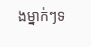ងម្នាក់ៗទ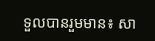ទួលបានរួមមាន៖ សា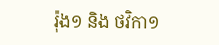រ៉ុង១ និង ថវិកា១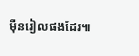ម៉ឺនរៀលផងដែរ៕